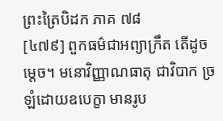ព្រះត្រៃបិដក ភាគ ៧៨
[៤៧៩] ពួកធម៌ជាអព្យាក្រឹត តើដូចម្តេច។ មនោវិញ្ញាណធាតុ ជាវិបាក ច្រឡំដោយឧបេក្ខា មានរូប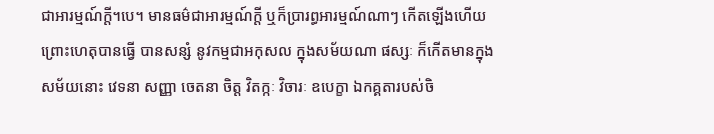ជាអារម្មណ៍ក្តី។បេ។ មានធម៌ជាអារម្មណ៍ក្តី ឬក៏ប្រារព្ធអារម្មណ៍ណាៗ កើតឡើងហើយ ព្រោះហេតុបានធ្វើ បានសន្សំ នូវកម្មជាអកុសល ក្នុងសម័យណា ផស្សៈ ក៏កើតមានក្នុងសម័យនោះ វេទនា សញ្ញា ចេតនា ចិត្ត វិតក្កៈ វិចារៈ ឧបេក្ខា ឯកគ្គតារបស់ចិ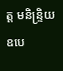ត្ត មនិន្ទ្រិយ ឧបេ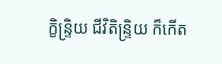ក្ខិន្ទ្រិយ ជីវិតិន្ទ្រិយ ក៏កើត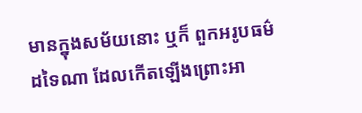មានក្នុងសម័យនោះ ឬក៏ ពួកអរូបធម៌ដទៃណា ដែលកើតឡើងព្រោះអា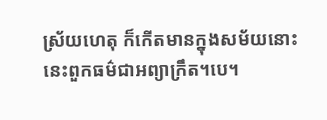ស្រ័យហេតុ ក៏កើតមានក្នុងសម័យនោះ នេះពួកធម៌ជាអព្យាក្រឹត។បេ។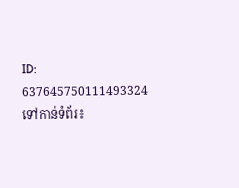ID: 637645750111493324
ទៅកាន់ទំព័រ៖